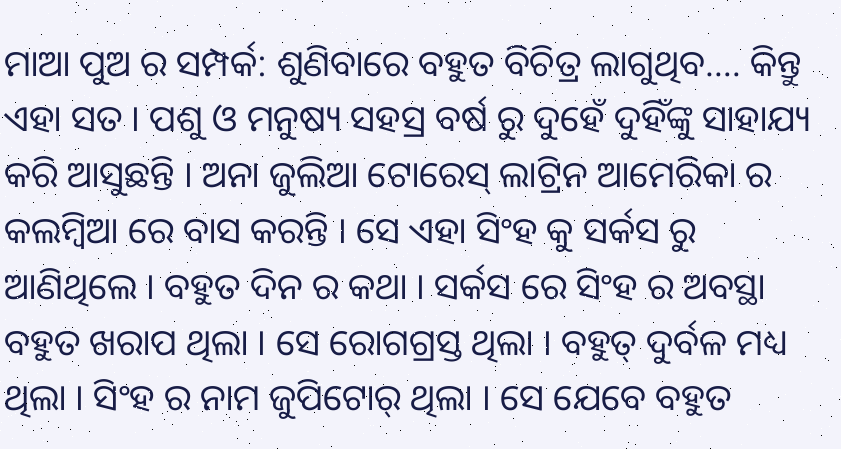ମାଆ ପୁଅ ର ସମ୍ପର୍କ: ଶୁଣିବାରେ ବହୁତ ବିଚିତ୍ର ଲାଗୁଥିବ…. କିନ୍ତୁ ଏହା ସତ । ପଶୁ ଓ ମନୁଷ୍ୟ ସହସ୍ର ବର୍ଷ ରୁ ଦୁହେଁ ଦୁହିଁଙ୍କୁ ସାହାଯ୍ୟ କରି ଆସୁଛନ୍ତି । ଅନା ଜୁଲିଆ ଟୋରେସ୍ ଲାଟ୍ରିନ ଆମେରିକା ର କଲମ୍ବିଆ ରେ ବାସ କରନ୍ତି । ସେ ଏହା ସିଂହ କୁ ସର୍କସ ରୁ ଆଣିଥିଲେ । ବହୁତ ଦିନ ର କଥା । ସର୍କସ ରେ ସିଂହ ର ଅବସ୍ଥା ବହୁତ ଖରାପ ଥିଲା । ସେ ରୋଗଗ୍ରସ୍ତ ଥିଲା । ବହୁତ୍ ଦୁର୍ବଳ ମଧ୍ୟ ଥିଲା । ସିଂହ ର ନାମ ଜୁପିଟୋର୍ ଥିଲା । ସେ ଯେବେ ବହୁତ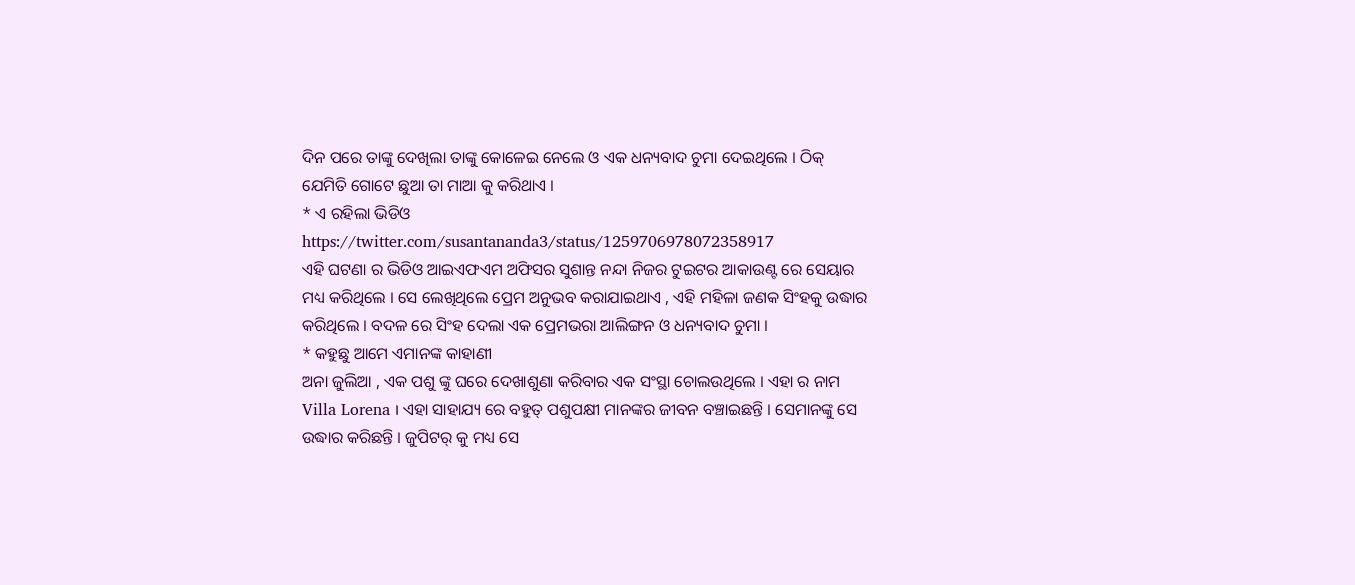ଦିନ ପରେ ତାଙ୍କୁ ଦେଖିଲା ତାଙ୍କୁ କୋଳେଇ ନେଲେ ଓ ଏକ ଧନ୍ୟବାଦ ଚୁମା ଦେଇଥିଲେ । ଠିକ୍ ଯେମିତି ଗୋଟେ ଛୁଆ ତା ମାଆ କୁ କରିଥାଏ ।
* ଏ ରହିଲା ଭିଡିଓ
https://twitter.com/susantananda3/status/1259706978072358917
ଏହି ଘଟଣା ର ଭିଡିଓ ଆଇଏଫଏମ ଅଫିସର ସୁଶାନ୍ତ ନନ୍ଦା ନିଜର ଟୁଇଟର ଆକାଉଣ୍ଟ ରେ ସେୟାର ମଧ୍ୟ କରିଥିଲେ । ସେ ଲେଖିଥିଲେ ପ୍ରେମ ଅନୁଭବ କରାଯାଇଥାଏ , ଏହି ମହିଳା ଜଣକ ସିଂହକୁ ଉଦ୍ଧାର କରିଥିଲେ । ବଦଳ ରେ ସିଂହ ଦେଲା ଏକ ପ୍ରେମଭରା ଆଲିଙ୍ଗନ ଓ ଧନ୍ୟବାଦ ଚୁମା ।
* କହୁଛୁ ଆମେ ଏମାନଙ୍କ କାହାଣୀ
ଅନା ଜୁଲିଆ , ଏକ ପଶୁ ଙ୍କୁ ଘରେ ଦେଖାଶୁଣା କରିବାର ଏକ ସଂସ୍ଥା ଚୋଲଉଥିଲେ । ଏହା ର ନାମ Villa Lorena । ଏହା ସାହାଯ୍ୟ ରେ ବହୁତ୍ ପଶୁପକ୍ଷୀ ମାନଙ୍କର ଜୀବନ ବଞ୍ଚାଇଛନ୍ତି । ସେମାନଙ୍କୁ ସେ ଉଦ୍ଧାର କରିଛନ୍ତି । ଜୁପିଟର୍ କୁ ମଧ୍ୟ ସେ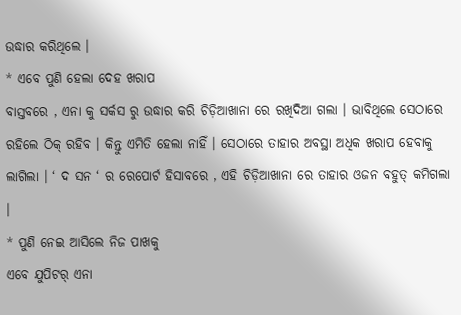ଉଦ୍ଧାର କରିଥିଲେ ।
* ଏବେ ପୁଣି ହେଲା ଦେହ ଖରାପ
ବାସ୍ତବରେ , ଏନା କୁ ସର୍କସ ରୁ ଉଦ୍ଧାର କରି ଚିଡ଼ିଆଖାନା ରେ ରଖିଦିଆ ଗଲା । ଭାବିଥିଲେ ସେଠାରେ ରହିଲେ ଠିକ୍ ରହିବ । କିନ୍ତୁ ଏମିତି ହେଲା ନାହିଁ । ସେଠାରେ ତାହାର ଅବସ୍ଥା ଅଧିକ ଖରାପ ହେବାକୁ ଲାଗିଲା । ‘ ଦ ସନ ‘ ର ରେପୋର୍ଟ ହିସାବରେ , ଏହି ଚିଡ଼ିଆଖାନା ରେ ତାହାର ଓଜନ ବହୁତ୍ କମିଗଲା ।
* ପୁଣି ନେଇ ଆସିଲେ ନିଜ ପାଖକୁ
ଏବେ ଯୁପିଟର୍ ଏନା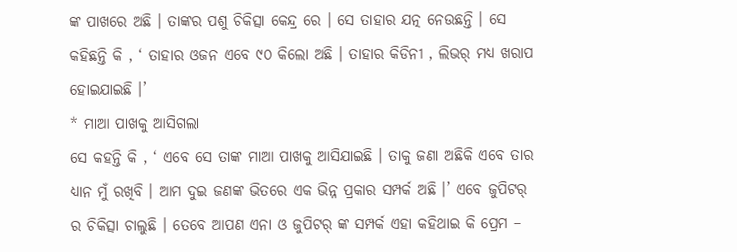ଙ୍କ ପାଖରେ ଅଛି । ତାଙ୍କର ପଶୁ ଚିକିତ୍ସା କେନ୍ଦ୍ର ରେ । ସେ ତାହାର ଯତ୍ନ ନେଉଛନ୍ତି । ସେ କହିଛନ୍ତି କି , ‘ ତାହାର ଓଜନ ଏବେ ୯୦ କିଲୋ ଅଛି । ତାହାର କିଡିନୀ , ଲିଭର୍ ମଧ୍ୟ ଖରାପ ହୋଇଯାଇଛି ।’
* ମାଆ ପାଖକୁ ଆସିଗଲା
ସେ କହନ୍ତି କି , ‘ ଏବେ ସେ ତାଙ୍କ ମାଆ ପାଖକୁ ଆସିଯାଇଛି । ତାକୁ ଜଣା ଅଛିକି ଏବେ ତାର ଧ୍ୟାନ ମୁଁ ରଖିବି । ଆମ ଦୁଇ ଜଣଙ୍କ ଭିତରେ ଏକ ଭିନ୍ନ ପ୍ରକାର ସମ୍ପର୍କ ଅଛି ।’ ଏବେ ଜୁପିଟର୍ ର ଚିକିତ୍ସା ଚାଲୁଛି । ତେବେ ଆପଣ ଏନା ଓ ଜୁପିଟର୍ ଙ୍କ ସମ୍ପର୍କ ଏହା କହିଥାଇ କି ପ୍ରେମ –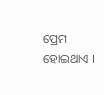ପ୍ରେମ ହୋଇଥାଏ ।